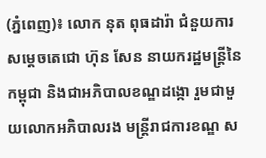(ភ្នំពេញ)៖ លោក នុត ពុធដារ៉ា ជំនួយការសម្តេចតេជោ ហ៊ុន សែន នាយករដ្ឋមន្ត្រីនៃកម្ពុជា និងជាអភិបាលខណ្ឌដង្កោ រួមជាមួយលោកអភិបាលរង មន្ត្រីរាជការខណ្ឌ ស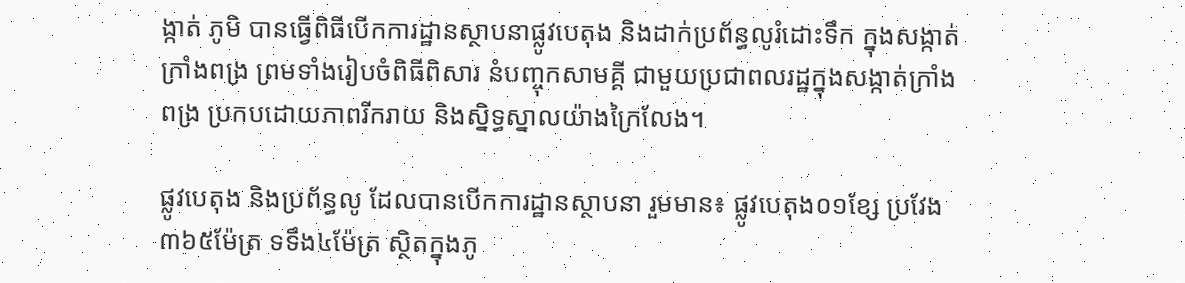ង្កាត់ ភូមិ បានធ្វើពិធីបើកការដ្ឋានស្ថាបនាផ្លូវបេតុង និងដាក់ប្រព័ន្ធលូរំដោះទឹក ក្នុងសង្កាត់ក្រាំងពង្រ ព្រមទាំងរៀបចំពិធីពិសារ នំបញ្ចុកសាមគ្គី ជាមួយប្រជាពលរដ្ឋក្នុងសង្កាត់ក្រាំងពង្រ ប្រកបដោយភាពរីករាយ និងស្និទ្ធស្នាលយ៉ាងក្រៃលែង។

ផ្លូវបេតុង និងប្រព័ន្ធលូ ដែលបានបើកការដ្ឋានស្ថាបនា រួមមាន៖ ផ្លូវបេតុង០១ខ្សែ ប្រវែង៣៦៥ម៉ែត្រ ទទឹង៤ម៉ែត្រ ស្ថិតក្នុងភូ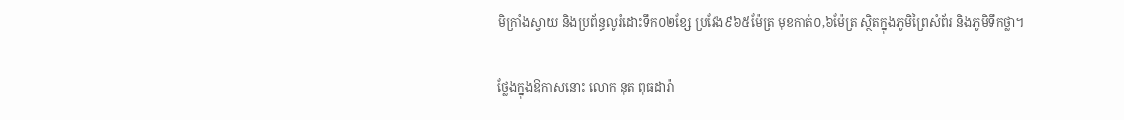មិក្រាំងស្វាយ និងប្រព័ន្ធលូរំដោះទឹក០២ខ្សែ ប្រវែង៩៦៥ម៉ែត្រ មុខកាត់០,៦ម៉ែត្រ ស្ថិតក្នុងភូមិព្រៃសំព័រ និងភូមិទឹកថ្លា។

ថ្លែងក្នុងឱកាសនោះ លោក នុត ពុធដារ៉ា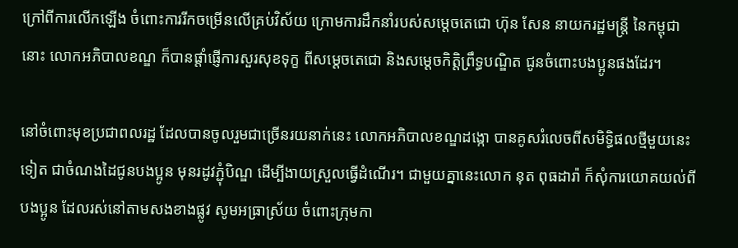ក្រៅពីការលើកឡើង ចំពោះការរីកចម្រើនលើគ្រប់វិស័យ ក្រោមការដឹកនាំរបស់សម្តេចតេជោ ហ៊ុន សែន នាយករដ្ឋមន្រ្តី នៃកម្ពុជានោះ លោកអភិបាលខណ្ឌ ក៏បានផ្តាំផ្ញើការសួរសុខទុក្ខ ពីសម្តេចតេជោ និងសម្តេចកិត្តិព្រឹទ្ធបណ្ឌិត ជូនចំពោះបងប្អូនផងដែរ។

នៅចំពោះមុខប្រជាពលរដ្ឋ ដែលបានចូលរួមជាច្រើនរយនាក់នេះ លោកអភិបាលខណ្ឌដង្កោ បានគូសរំលេចពីសមិទ្ធិផលថ្មីមួយនេះទៀត ជាចំណងដៃជូនបងប្អូន មុនរដូវភ្ជុំបិណ្ឌ ដើម្បីងាយស្រួលធ្វើដំណើរ។ ជាមួយគ្នានេះលោក នុត ពុធដារ៉ា ក៏សុំការយោគយល់ពីបងប្អូន ដែលរស់នៅតាមសងខាងផ្លូវ សូមអធ្រាស្រ័យ ចំពោះក្រុមកា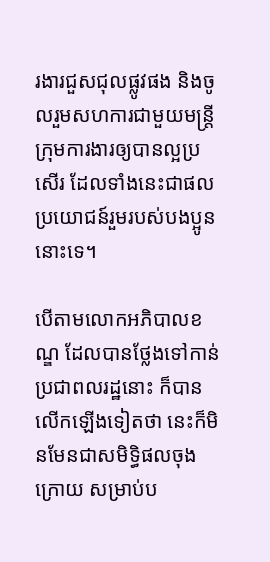រងារជួសជុលផ្លូវផង និងចូលរួមសហការជាមួយមន្រ្តីក្រុមការងារឲ្យបានល្អប្រសើរ ដែលទាំងនេះជាផលប្រយោជន៍រួមរបស់បងប្អូននោះទេ។

បើតាមលោកអភិបាលខណ្ឌ ដែលបានថ្លែងទៅកាន់ប្រជាពលរដ្ឋនោះ ក៏បានលើកឡើងទៀតថា នេះក៏មិនមែនជាសមិទ្ធិផលចុងក្រោយ សម្រាប់ប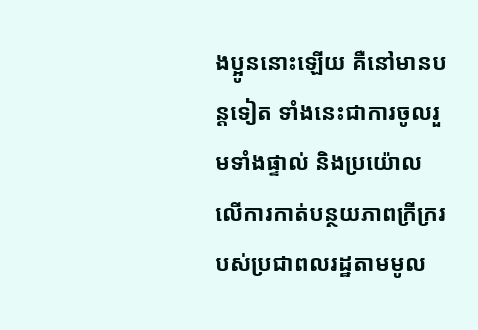ងប្អូននោះឡើយ គឺនៅមានបន្តទៀត ទាំងនេះជាការចូលរួមទាំងផ្ទាល់ និងប្រយ៉ោលលើការកាត់បន្ថយភាពក្រីក្ររបស់ប្រជាពលរដ្ឋតាមមូល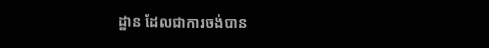ដ្ឋាន ដែលជាការចង់បាន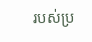របស់ប្រ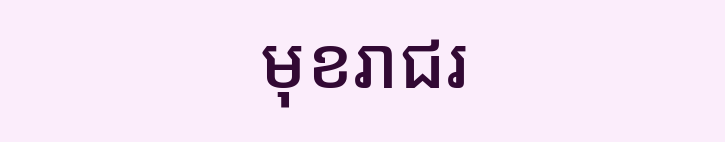មុខរាជរ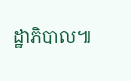ដ្ឋាភិបាល៕